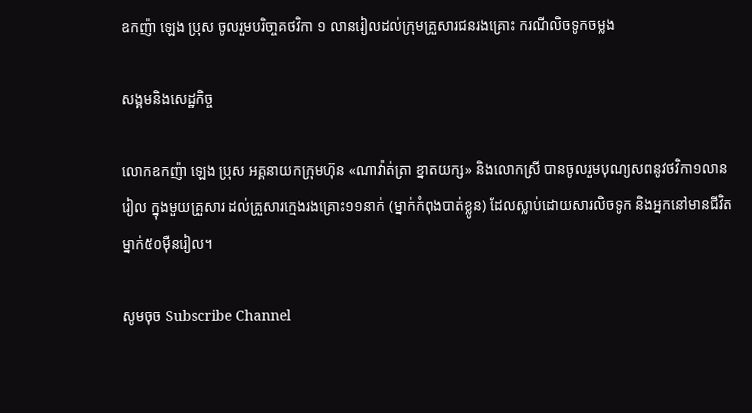ឧកញ៉ា ឡេង ប្រុស ចូលរួមបរិចា្ចគថវិកា ១ លានរៀលដល់ក្រុមគ្រួសារជនរងគ្រោះ ករណីលិចទូកចម្លង

សង្គមនិងសេដ្ឋកិច្ច

លោកឧកញ៉ា ឡេង ប្រុស អគ្គនាយកក្រុមហ៊ុន «ណាវ៉ាត់ត្រា ខ្នាតយក្ស» និងលោកស្រី បានចូលរួមបុណ្យសពនូវថវិកា១លានរៀល ក្នុងមួយគ្រួសារ ដល់គ្រួសារក្មេងរងគ្រោះ១១នាក់ (ម្នាក់កំពុងបាត់ខ្លូន) ដែលស្លាប់ដោយសារលិចទូក និងអ្នកនៅមានជីវិតម្នាក់៥០ម៉ឺនរៀល។

សូមចុច Subscribe Channel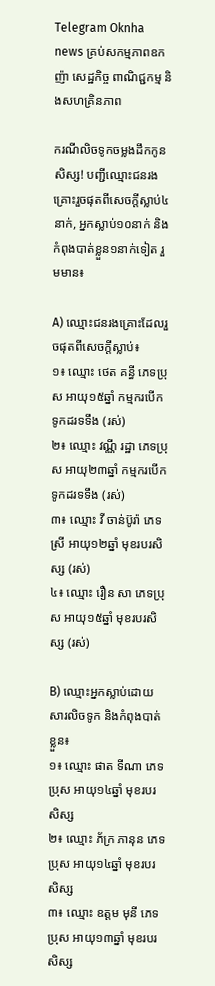Telegram Oknha news គ្រប់សកម្មភាពឧកញ៉ា សេដ្ឋកិច្ច ពាណិជ្ជកម្ម និងសហគ្រិនភាព

ករណីលិចទូកចម្លងដឹកកូនសិស្ស! បញ្ជីឈ្មោះជនរងគ្រោះរួចផុតពីសេចក្តីស្លាប់៤នាក់, អ្នកស្លាប់១០នាក់ និងកំពុងបាត់ខ្លួន១នាក់ទៀត រួមមាន៖

A) ឈ្មោះជនរងគ្រោះដែលរួចផុតពីសេចក្តីស្លាប់៖
១៖ ឈ្មោះ ថេត គន្ធី ភេទប្រុស អាយុ១៥ឆ្នាំ កម្មករបើកទូកដរទទឹង (រស់)
២៖ ឈ្មោះ វណ្ណី រដ្ឋា ភេទប្រុស អាយុ២៣ឆ្នាំ កម្មករបើកទូកដរទទឹង (រស់)
៣៖ ឈ្មោះ វី ចាន់ប៊ូរ៉ា ភេទស្រី អាយុ១២ឆ្នាំ មុខរបរសិស្ស (រស់)
៤៖ ឈ្មោះ រឿន សា ភេទប្រុស អាយុ១៥ឆ្នាំ មុខរបរសិស្ស (រស់)

B) ឈ្មោះអ្នកស្លាប់ដោយសារលិចទូក និងកំពុងបាត់ខ្លួន៖
១៖ ឈ្មោះ ផាត ទីណា ភេទប្រុស អាយុ១៤ឆ្នាំ មុខរបរសិស្ស
២៖ ឈ្មោះ ភ័ក្រ ភានុន ភេទប្រុស អាយុ១៤ឆ្នាំ មុខរបរសិស្ស
៣៖ ឈ្មោះ ឧត្តម មុនី ភេទប្រុស អាយុ១៣ឆ្នាំ មុខរបរសិស្ស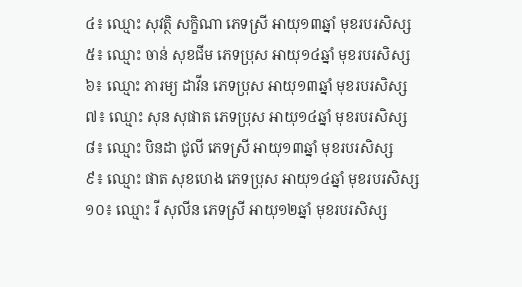៤៖ ឈ្មោះ សុវត្ថិ សក្ខិណា ភេទស្រី អាយុ១៣ឆ្នាំ មុខរបរសិស្ស
៥៖ ឈ្មោះ ចាន់ សុខជីម ភេទប្រុស អាយុ១៤ឆ្នាំ មុខរបរសិស្ស
៦៖ ឈ្មោះ ភារម្យ ដាវីន ភេទប្រុស អាយុ១៣ឆ្នាំ មុខរបរសិស្ស
៧៖ ឈ្មោះ សុន សុផាត ភេទប្រុស អាយុ១៤ឆ្នាំ មុខរបរសិស្ស
៨៖ ឈ្មោះ បិនដា ជូលី ភេទស្រី អាយុ១៣ឆ្នាំ មុខរបរសិស្ស
៩៖ ឈ្មោះ ផាត សុខហេង ភេទប្រុស អាយុ១៤ឆ្នាំ មុខរបរសិស្ស
១០៖ ឈ្មោះ រី សុលីន ភេទស្រី អាយុ១២ឆ្នាំ មុខរបរសិស្ស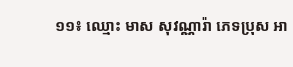១១៖ ឈ្មោះ មាស សុវណ្ណារ៉ា ភេទប្រុស អា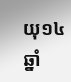យុ១៤ឆ្នាំ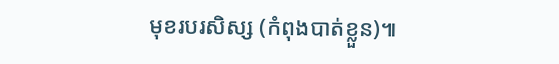មុខរបរសិស្ស (កំពុងបាត់ខ្លួន)៕